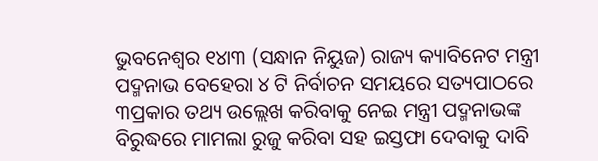ଭୁବନେଶ୍ୱର ୧୪ା୩ (ସନ୍ଧାନ ନିୟୁଜ) ରାଜ୍ୟ କ୍ୟାବିନେଟ ମନ୍ତ୍ରୀ ପଦ୍ମନାଭ ବେହେରା ୪ ଟି ନିର୍ବାଚନ ସମୟରେ ସତ୍ୟପାଠରେ ୩ପ୍ରକାର ତଥ୍ୟ ଉଲ୍ଲେଖ କରିବାକୁ ନେଇ ମନ୍ତ୍ରୀ ପଦ୍ମନାଭଙ୍କ ବିରୁଦ୍ଧରେ ମାମଲା ରୁଜୁ କରିବା ସହ ଇସ୍ତଫା ଦେବାକୁ ଦାବି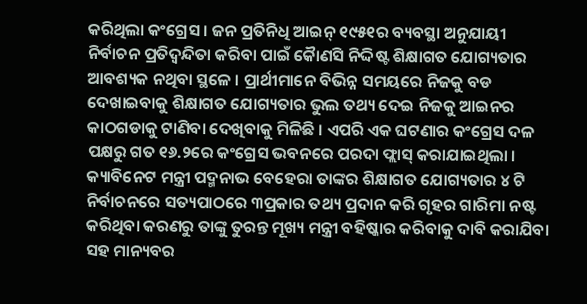କରିଥିଲା କଂଗ୍ରେସ । ଜନ ପ୍ରତିନିଧି ଆଇନ୍ ୧୯୫୧ର ବ୍ୟବସ୍ଥା ଅନୁଯାୟୀ ନିର୍ବାଚନ ପ୍ରତିଦ୍ୱନ୍ଦିତା କରିବା ପାଇଁ କୈାଣସି ନିଦ୍ଦିଷ୍ଟ ଶିକ୍ଷାଗତ ଯୋଗ୍ୟତାର ଆବଶ୍ୟକ ନଥିବା ସ୍ଥଳେ । ପ୍ରାର୍ଥୀମାନେ ବିଭିନ୍ନ ସମୟରେ ନିଜକୁ ବଡ ଦେଖାଇବାକୁ ଶିକ୍ଷାଗତ ଯୋଗ୍ୟତାର ଭୁଲ ତଥ୍ୟ ଦେଇ ନିଜକୁ ଆଇନର କାଠଗଡାକୁ ଟାଣିବା ଦେଖିବାକୁ ମିଳିଛି । ଏପରି ଏକ ଘଟଣାର କଂଗ୍ରେସ ଦଳ ପକ୍ଷରୁ ଗତ ୧୬.୨ରେ କଂଗ୍ରେସ ଭବନରେ ପରଦା ଫ୍ଲାସ୍ କରାଯାଇଥିଲା । କ୍ୟାବିନେଟ ମନ୍ତ୍ରୀ ପଦ୍ମନାଭ ବେହେରା ତାଙ୍କର ଶିକ୍ଷାଗତ ଯୋଗ୍ୟତାର ୪ ଟି ନିର୍ବାଚନରେ ସତ୍ୟପାଠରେ ୩ପ୍ରକାର ତଥ୍ୟ ପ୍ରଦାନ କରି ଗୃହର ଗାରିମା ନଷ୍ଟ କରିଥିବା କରଣରୁ ତାଙ୍କୁ ତୁରନ୍ତ ମୂଖ୍ୟ ମନ୍ତ୍ରୀ ବହିଷ୍କାର କରିବାକୁ ଦାବି କରାଯିବା ସହ ମାନ୍ୟବର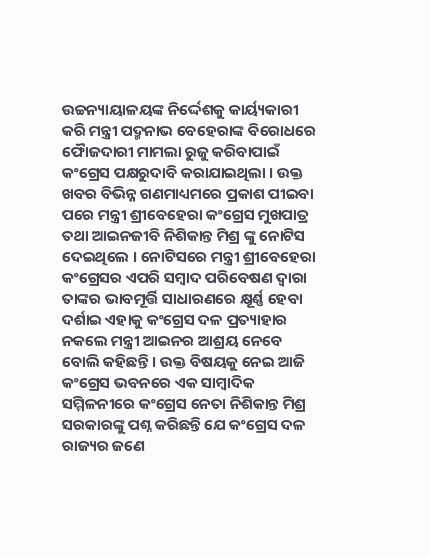ଉଚ୍ଚନ୍ୟାୟାଳୟଙ୍କ ନିର୍ଦ୍ଦେଶକୁ କାର୍ୟ୍ୟକାରୀ କରି ମନ୍ତ୍ରୀ ପଦ୍ମନାଭ ବେହେରାଙ୍କ ବିରୋଧରେ ଫୈାଜଦାରୀ ମାମଲା ରୁଜୁ କରିବାପାଇଁ କଂଗ୍ରେସ ପକ୍ଷରୁଦାବି କରାଯାଇଥିଲା । ଉକ୍ତ ଖବର ବିଭିନ୍ନ ଗଣମାଧ୍ୟମରେ ପ୍ରକାଶ ପୀଇବା ପରେ ମନ୍ତ୍ରୀ ଶ୍ରୀବେହେରା କଂଗ୍ରେସ ମୁଖପାତ୍ର ତଥା ଆଇନଜୀବି ନିଶିକାନ୍ତ ମିଶ୍ର ଙ୍କୁ ନୋଟିସ ଦେଇଥିଲେ । ନୋଟିସରେ ମନ୍ତ୍ରୀ ଶ୍ରୀବେହେରା କଂଗ୍ରେସର ଏପରି ସମ୍ବାଦ ପରିବେଷଣ ଦ୍ୱାରା ତାଙ୍କର ଭାବମୂର୍ତ୍ତି ସାଧାରଣରେ କ୍ଷୂର୍ଣ୍ଣ ହେବା ଦର୍ଶାଇ ଏହାକୁ କଂଗ୍ରେସ ଦଳ ପ୍ରତ୍ୟାହାର ନକଲେ ମନ୍ତ୍ରୀ ଆଇନର ଆଶ୍ରୟ ନେବେ ବୋଲି କହିଛନ୍ତି । ଉକ୍ତ ବିଷୟକୁ ନେଇ ଆଜି କଂଗ୍ରେସ ଭବନରେ ଏକ ସାମ୍ବାଦିକ ସମ୍ମିଳନୀରେ କଂଗ୍ରେସ ନେତା ନିଶିକାନ୍ତ ମିଶ୍ର ସରକାରଙ୍କୁ ପଶ୍ନ କରିଛନ୍ତି ଯେ କଂଗ୍ରେସ ଦଳ ରାଜ୍ୟର ଜଣେ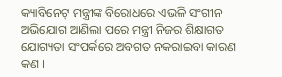କ୍ୟାବିନେଟ୍ ମନ୍ତ୍ରୀଙ୍କ ବିରୋଧରେ ଏଭଳି ସଂଗୀନ ଅଭିଯୋଗ ଆଣିଲା ପରେ ମନ୍ତ୍ରୀ ନିଜର ଶିକ୍ଷାଗତ ଯୋଗ୍ୟତା ସଂପର୍କରେ ଅବଗତ ନକରାଇବା କାରଣ କଣ ।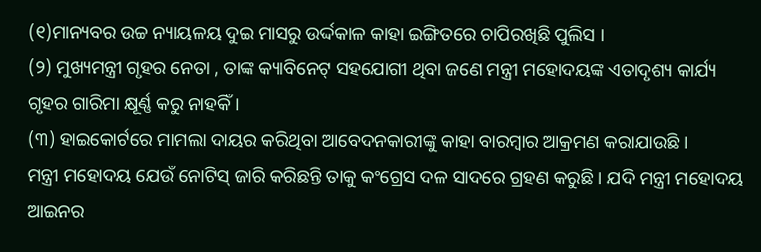(୧)ମାନ୍ୟବର ଉଚ୍ଚ ନ୍ୟାୟଳୟ ଦୁଇ ମାସରୁ ଉର୍ଦ୍ଦକାଳ କାହା ଇଙ୍ଗିତରେ ଚାପିରଖିଛି ପୁଲିସ ।
(୨) ମୁଖ୍ୟମନ୍ତ୍ରୀ ଗୃହର ନେତା , ତାଙ୍କ କ୍ୟାବିନେଟ୍ ସହଯୋଗୀ ଥିବା ଜଣେ ମନ୍ତ୍ରୀ ମହୋଦୟଙ୍କ ଏତାଦୃଶ୍ୟ କାର୍ଯ୍ୟ ଗୃହର ଗାରିମା କ୍ଷୂର୍ଣ୍ଣ କରୁ ନାହକିଁ ।
(୩) ହାଇକୋର୍ଟରେ ମାମଲା ଦାୟର କରିଥିବା ଆବେଦନକାରୀଙ୍କୁ କାହା ବାରମ୍ବାର ଆକ୍ରମଣ କରାଯାଉଛି ।
ମନ୍ତ୍ରୀ ମହୋଦୟ ଯେଉଁ ନୋଟିସ୍ ଜାରି କରିଛନ୍ତି ତାକୁ କଂଗ୍ରେସ ଦଳ ସାଦରେ ଗ୍ରହଣ କରୁଛି । ଯଦି ମନ୍ତ୍ରୀ ମହୋଦୟ ଆଇନର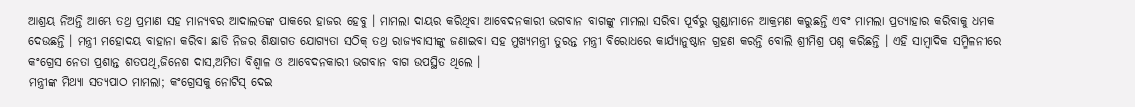ଆଶ୍ରୟ ନିଅନ୍ତି ଆମ୍ଭେ ତଥ୍ର ପ୍ରମାଣ ସହ ମାନ୍ୟବର ଆଦାଲତଙ୍କ ପାକରେ ହାଜର ହେବୁ । ମାମଲା ଦାୟର କରିଥିବା ଆବେଦନକାରୀ ଭଗବାନ ବାଗଙ୍କୁ ମାମଲା ସରିବା ପୂର୍ବରୁ ଗୁଣ୍ଡାମାନେ ଆକ୍ରମଣ କରୁଛନ୍ତି ଏବଂ ମାମଲା ପ୍ରତ୍ୟାହାର କରିବାକୁ ଧମକ ଦେଉଛନ୍ତି । ମନ୍ତ୍ରୀ ମହୋଦୟ ବାହାନା କରିବା ଛାଡି ନିଜର ଶିକ୍ଷାଗତ ଯୋଗ୍ୟତା ସଠିକ୍ ତଥ୍ର ରାଜ୍ୟବାସୀଙ୍କୁ ଜଣାଇବା ସହ ମୁଖ୍ୟମନ୍ତ୍ରୀ ତୁରନ୍ତ ମନ୍ତ୍ରୀ ବିରୋଧରେ କାର୍ଯ୍ୟାନୁଷ୍ଠାନ ଗ୍ରହଣ କରନ୍ତି ବୋଲି ଶ୍ରୀମିଶ୍ର ପଶ୍ନ କରିଛନ୍ତି । ଏହି ସାମ୍ବାଦିକ ସମ୍ମିଳନୀରେ କଂଗ୍ରେସ ନେତା ପ୍ରଶାନ୍ତ ଶତପଥି,ଜିନେଶ ଦାସ,ଅମିତା ବିଶ୍ୱାଳ ଓ ଆବେଦନକାରୀ ଭଗବାନ ବାଗ ଉପସ୍ଥିତ ଥିଲେ ।
ମନ୍ତ୍ରୀଙ୍କ ମିଥ୍ୟା ସତ୍ୟପାଠ ମାମଲା; କଂଗ୍ରେସକୁ ନୋଟିସ୍ ଦେଇ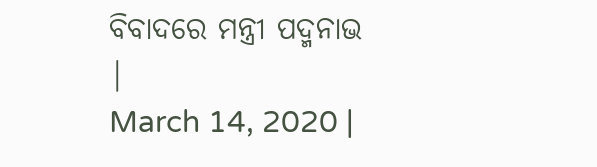ବିବାଦରେ ମନ୍ତ୍ରୀ ପଦ୍ମନାଭ
|
March 14, 2020 |